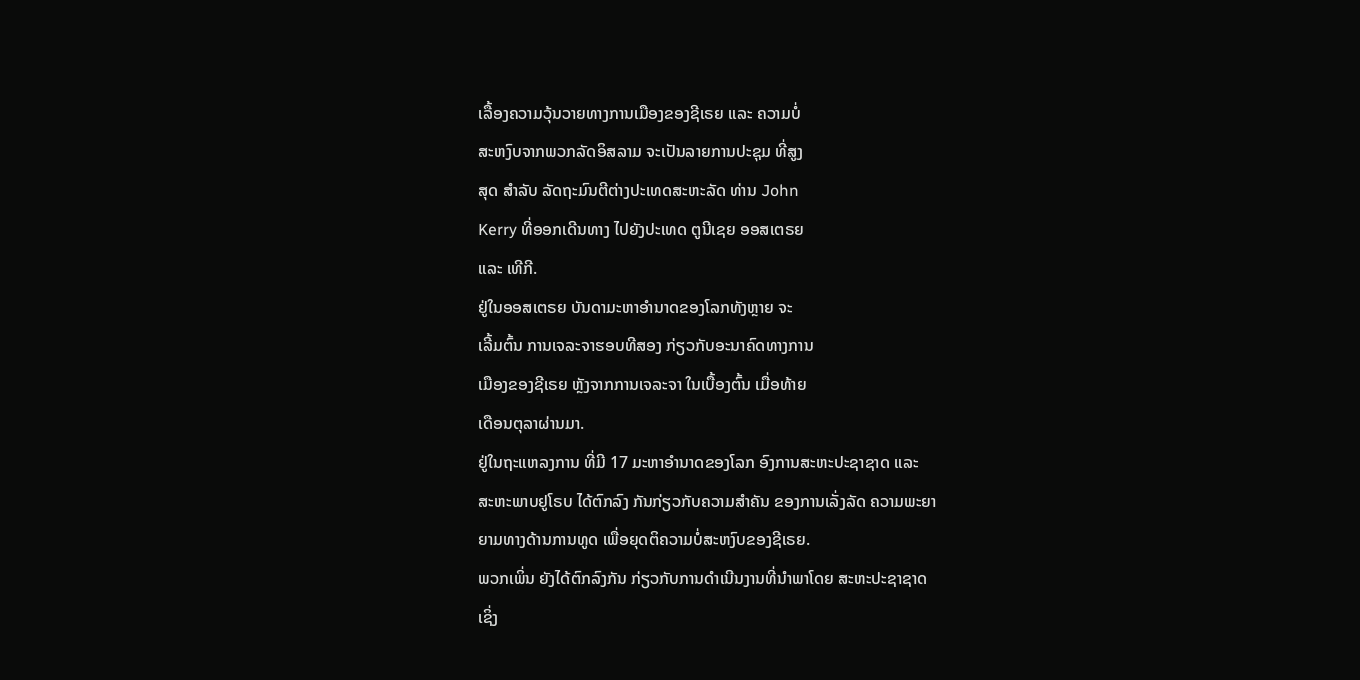ເລື້ອງຄວາມວຸ້ນວາຍທາງການເມືອງຂອງຊີເຣຍ ແລະ ຄວາມບໍ່
ສະຫງົບຈາກພວກລັດອິສລາມ ຈະເປັນລາຍການປະຊຸມ ທີ່ສູງ
ສຸດ ສຳລັບ ລັດຖະມົນຕີຕ່າງປະເທດສະຫະລັດ ທ່ານ John
Kerry ທີ່ອອກເດີນທາງ ໄປຍັງປະເທດ ຕູນີເຊຍ ອອສເຕຣຍ
ແລະ ເທີກີ.
ຢູ່ໃນອອສເຕຣຍ ບັນດາມະຫາອຳນາດຂອງໂລກທັງຫຼາຍ ຈະ
ເລີ້ມຕົ້ນ ການເຈລະຈາຮອບທີສອງ ກ່ຽວກັບອະນາຄົດທາງການ
ເມືອງຂອງຊີເຣຍ ຫຼັງຈາກການເຈລະຈາ ໃນເບື້ອງຕົ້ນ ເມື່ອທ້າຍ
ເດືອນຕຸລາຜ່ານມາ.
ຢູ່ໃນຖະແຫລງການ ທີ່ມີ 17 ມະຫາອຳນາດຂອງໂລກ ອົງການສະຫະປະຊາຊາດ ແລະ
ສະຫະພາບຢູໂຣບ ໄດ້ຕົກລົງ ກັນກ່ຽວກັບຄວາມສຳຄັນ ຂອງການເລັ່ງລັດ ຄວາມພະຍາ
ຍາມທາງດ້ານການທູດ ເພື່ອຍຸດຕິຄວາມບໍ່ສະຫງົບຂອງຊີເຣຍ.
ພວກເພິ່ນ ຍັງໄດ້ຕົກລົງກັນ ກ່ຽວກັບການດຳເນີນງານທີ່ນຳພາໂດຍ ສະຫະປະຊາຊາດ
ເຊິ່ງ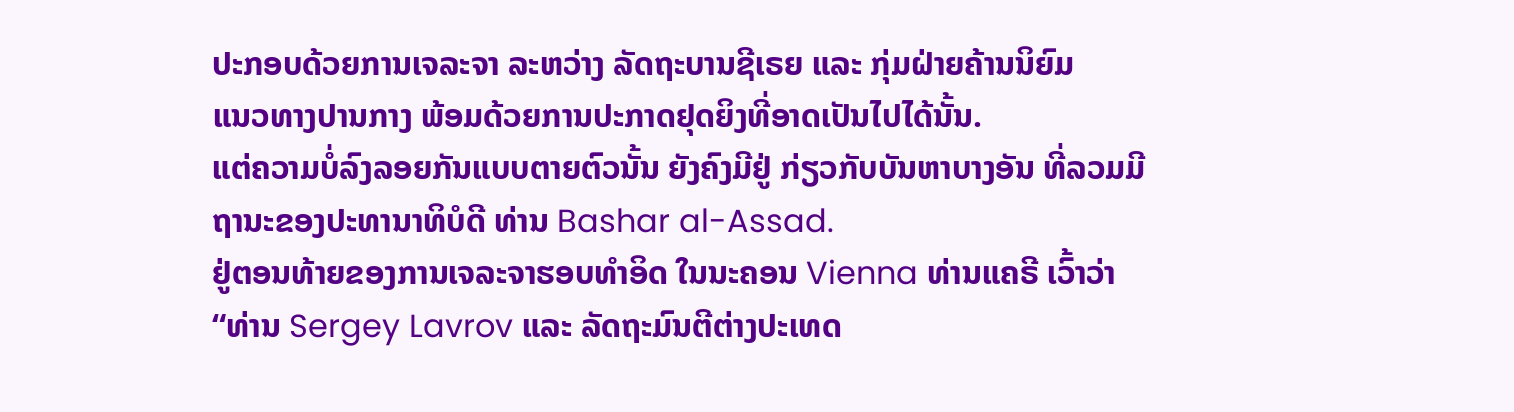ປະກອບດ້ວຍການເຈລະຈາ ລະຫວ່າງ ລັດຖະບານຊີເຣຍ ແລະ ກຸ່ມຝ່າຍຄ້ານນິຍົມ
ແນວທາງປານກາງ ພ້ອມດ້ວຍການປະກາດຢຸດຍິງທີ່ອາດເປັນໄປໄດ້ນັ້ນ.
ແຕ່ຄວາມບໍ່ລົງລອຍກັນແບບຕາຍຕົວນັ້ນ ຍັງຄົງມີຢູ່ ກ່ຽວກັບບັນຫາບາງອັນ ທີ່ລວມມີ
ຖານະຂອງປະທານາທິບໍດີ ທ່ານ Bashar al-Assad.
ຢູ່ຕອນທ້າຍຂອງການເຈລະຈາຮອບທຳອິດ ໃນນະຄອນ Vienna ທ່ານແຄຣີ ເວົ້າວ່າ
“ທ່ານ Sergey Lavrov ແລະ ລັດຖະມົນຕີຕ່າງປະເທດ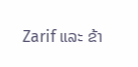Zarif ແລະ ຂ້າ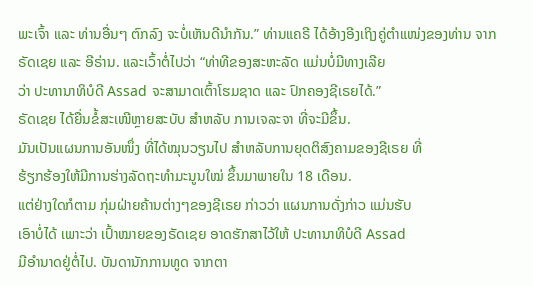ພະເຈົ້າ ແລະ ທ່ານອື່ນໆ ຕົກລົງ ຈະບໍ່ເຫັນດີນຳກັນ.” ທ່ານແຄຣີ ໄດ້ອ້າງອີງເຖິງຄູ່ຕຳແໜ່ງຂອງທ່ານ ຈາກຣັດເຊຍ ແລະ ອີຣ່ານ. ແລະເວົ້າຕໍ່ໄປວ່າ “ທ່າທີຂອງສະຫະລັດ ແມ່ນບໍ່ມີທາງເລີຍ
ວ່າ ປະທານາທິບໍດີ Assad ຈະສາມາດເຕົ້າໂຮມຊາດ ແລະ ປົກຄອງຊີເຣຍໄດ້.”
ຣັດເຊຍ ໄດ້ຍື່ນຂໍ້ສະເໜີຫຼາຍສະບັບ ສຳຫລັບ ການເຈລະຈາ ທີ່ຈະມີຂຶ້ນ.
ມັນເປັນແຜນການອັນໜຶ່ງ ທີ່ໄດ້ໝຸນວຽນໄປ ສຳຫລັບການຍຸດຕິສົງຄາມຂອງຊີເຣຍ ທີ່
ຮ້ຽກຮ້ອງໃຫ້ມີການຮ່າງລັດຖະທຳມະນູນໃໝ່ ຂຶ້ນມາພາຍໃນ 18 ເດືອນ.
ແຕ່ຢ່າງໃດກໍຕາມ ກຸ່ມຝ່າຍຄ້ານຕ່າງໆຂອງຊີເຣຍ ກ່າວວ່າ ແຜນການດັ່ງກ່າວ ແມ່ນຮັບ
ເອົາບໍ່ໄດ້ ເພາະວ່າ ເປົ້າໝາຍຂອງຣັດເຊຍ ອາດຮັກສາໄວ້ໃຫ້ ປະທານາທິບໍດີ Assad
ມີອຳນາດຢູ່ຕໍ່ໄປ. ບັນດານັກການທູດ ຈາກຕາ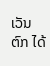ເວັນຕົກ ໄດ້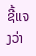ຊີ້ແຈງວ່າ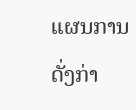ແຜນການດັ່ງກ່າ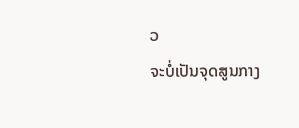ວ
ຈະບໍ່ເປັນຈຸດສູນກາງ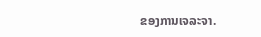ຂອງການເຈລະຈາ.